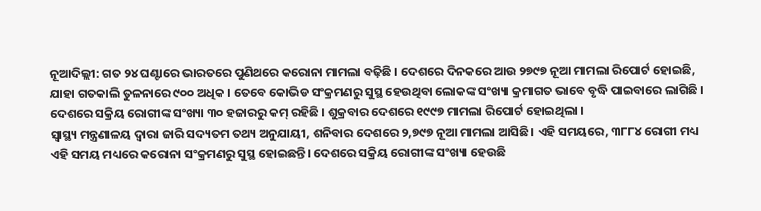ନୂଆଦିଲ୍ଲୀ: ଗତ ୨୪ ଘଣ୍ଟାରେ ଭାରତରେ ପୁଣିଥରେ କରୋନା ମାମଲା ବଢ଼ିଛି । ଦେଶରେ ଦିନକରେ ଆଉ ୨୭୯୭ ନୂଆ ମାମଲା ରିପୋର୍ଟ ହୋଇଛି, ଯାହା ଗତକାଲି ତୁଳନାରେ ୯୦୦ ଅଧିକ । ତେବେ କୋଭିଡ ସଂକ୍ରମଣରୁ ସୁସ୍ଥ ହେଉଥିବା ଲୋକଙ୍କ ସଂଖ୍ୟା କ୍ରମାଗତ ଭାବେ ବୃଦ୍ଧି ପାଇବାରେ ଲାଗିଛି । ଦେଶରେ ସକ୍ରିୟ ରୋଗୀଙ୍କ ସଂଖ୍ୟା ୩୦ ହଜାରରୁ କମ୍ ରହିଛି । ଶୁକ୍ରବାର ଦେଶରେ ୧୯୯୭ ମାମଲା ରିପୋର୍ଟ ହୋଇଥିଲା ।
ସ୍ୱାସ୍ଥ୍ୟ ମନ୍ତ୍ରଣାଳୟ ଦ୍ୱାରା ଜାରି ସଦ୍ୟତମ ତଥ୍ୟ ଅନୁଯାୟୀ, ଶନିବାର ଦେଶରେ ୨,୭୯୭ ନୂଆ ମାମଲା ଆସିଛି। ଏହି ସମୟରେ, ୩୮୮୪ ରୋଗୀ ମଧ୍ୟ ଏହି ସମୟ ମଧ୍ୟରେ କରୋନା ସଂକ୍ରମଣରୁ ସୁସ୍ଥ ହୋଇଛନ୍ତି। ଦେଶରେ ସକ୍ରିୟ ରୋଗୀଙ୍କ ସଂଖ୍ୟା ହେଉଛି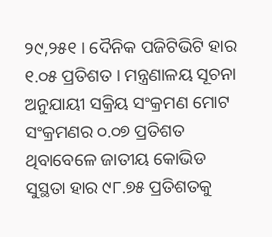୨୯,୨୫୧ । ଦୈନିକ ପଜିଟିଭିଟି ହାର ୧.୦୫ ପ୍ରତିଶତ । ମନ୍ତ୍ରଣାଳୟ ସୂଚନା ଅନୁଯାୟୀ ସକ୍ରିୟ ସଂକ୍ରମଣ ମୋଟ ସଂକ୍ରମଣର ୦.୦୭ ପ୍ରତିଶତ ଥିବାବେଳେ ଜାତୀୟ କୋଭିଡ ସୁସ୍ଥତା ହାର ୯୮.୭୫ ପ୍ରତିଶତକୁ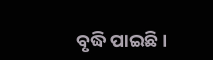ବୃଦ୍ଧି ପାଇଛି।